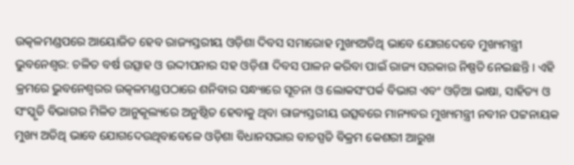ଉତ୍କଳମଣ୍ଡପରେ ଆୟୋଜିତ ହେବ ରାଜ୍ୟସ୍ତରୀୟ ଓଡ଼ିଶା ଦିବସ ସମାରୋହ ମୁଖ୍ୟଅତିଥି ଭାବେ ଯୋଗଦେବେ ମୁଖ୍ୟମନ୍ତ୍ରୀ
ଭୁବନେଶ୍ୱର: ଚଳିତ ବର୍ଷ ଉତ୍ସାହ ଓ ଉଦ୍ଦୀପନାର ସହ ଓଡ଼ିଶା ଦିବସ ପାଳନ କରିବା ପାଇଁ ରାଜ୍ୟ ସରକାର ନିଷ୍ପତି ନେଇଛନ୍ତି । ଏହି କ୍ରମରେ ଭୁବନେଶ୍ୱରର ଉତ୍କଳମଣ୍ଡପଠାରେ ଶନିବାର ସନ୍ଧ୍ୟାରେ ସୂଚନା ଓ ଲୋକସଂପର୍କ ବିଭାଗ ଏବଂ ଓଡ଼ିଆ ଭାଷା, ସାହିତ୍ୟ ଓ ସଂସ୍କୃତି ବିଭାଗର ମିଳିତ ଆନୁକୂଲ୍ୟରେ ଅନୁଷ୍ଠିତ ହେବାକୁ ଥିବା ରାଜ୍ୟସ୍ତରୀୟ ଉତ୍ସବରେ ମାନ୍ୟବର ମୁଖ୍ୟମନ୍ତ୍ରୀ ନବୀନ ପଟ୍ଟନାୟକ ମୁଖ୍ୟ ଅତିଥି ଭାବେ ଯୋଗଦେଉଥିବାବେଳେ ଓଡ଼ିଶା ବିଧାନସଭାର ବାଚସ୍ପତି ବିକ୍ରମ କେଶରୀ ଆରୁଖ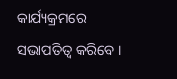କାର୍ଯ୍ୟକ୍ରମରେ ସଭାପତିତ୍ୱ କରିବେ ।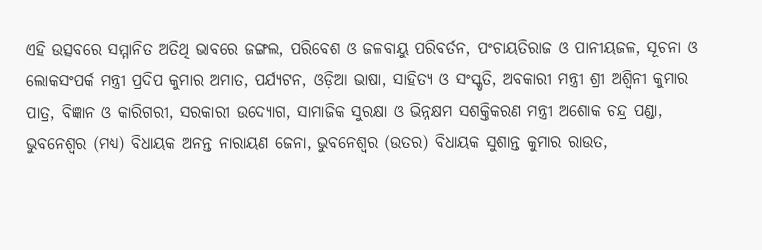ଏହି ଉତ୍ସବରେ ସମ୍ମାନିତ ଅତିଥି ଭାବରେ ଜଙ୍ଗଲ, ପରିବେଶ ଓ ଜଳବାୟୁ ପରିବର୍ତନ, ପଂଚାୟତିରାଜ ଓ ପାନୀୟଜଳ, ସୂଚନା ଓ ଲୋକସଂପର୍କ ମନ୍ତ୍ରୀ ପ୍ରଦିପ କୁମାର ଅମାତ, ପର୍ଯ୍ୟଟନ, ଓଡ଼ିଆ ଭାଷା, ସାହିତ୍ୟ ଓ ସଂସ୍କୃତି, ଅବକାରୀ ମନ୍ତ୍ରୀ ଶ୍ରୀ ଅଶ୍ୱିନୀ କୁମାର ପାତ୍ର, ବିଜ୍ଞାନ ଓ କାରିଗରୀ, ସରକାରୀ ଉଦ୍ୟୋଗ, ସାମାଜିକ ସୁରକ୍ଷା ଓ ଭିନ୍ନକ୍ଷମ ସଶକ୍ତିକରଣ ମନ୍ତ୍ରୀ ଅଶୋକ ଚନ୍ଦ୍ର ପଣ୍ଡା, ଭୁବନେଶ୍ୱର (ମଧ୍ୟ) ବିଧାୟକ ଅନନ୍ତ ନାରାୟଣ ଜେନା, ଭୁବନେଶ୍ୱର (ଉତର) ବିଧାୟକ ସୁଶାନ୍ତ କୁମାର ରାଉତ,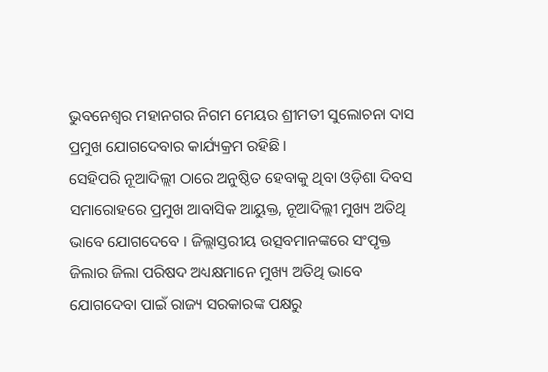ଭୁବନେଶ୍ୱର ମହାନଗର ନିଗମ ମେୟର ଶ୍ରୀମତୀ ସୁଲୋଚନା ଦାସ ପ୍ରମୁଖ ଯୋଗଦେବାର କାର୍ଯ୍ୟକ୍ରମ ରହିଛି ।
ସେହିପରି ନୂଆଦିଲ୍ଲୀ ଠାରେ ଅନୁଷ୍ଠିତ ହେବାକୁ ଥିବା ଓଡ଼ିଶା ଦିବସ ସମାରୋହରେ ପ୍ରମୁଖ ଆବାସିକ ଆୟୁକ୍ତ, ନୂଆଦିଲ୍ଲୀ ମୁଖ୍ୟ ଅତିଥି ଭାବେ ଯୋଗଦେବେ । ଜିଲ୍ଲାସ୍ତରୀୟ ଉତ୍ସବମାନଙ୍କରେ ସଂପୃକ୍ତ ଜିଲାର ଜିଲା ପରିଷଦ ଅଧ୍ୟକ୍ଷମାନେ ମୁଖ୍ୟ ଅତିଥି ଭାବେ ଯୋଗଦେବା ପାଇଁ ରାଜ୍ୟ ସରକାରଙ୍କ ପକ୍ଷରୁ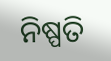ନିଷ୍ପତି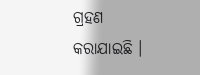ଗ୍ରହଣ କରାଯାଇଛି ।